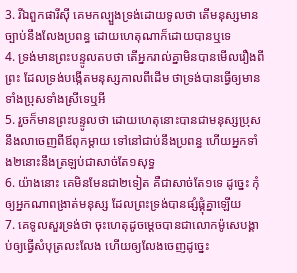3. រីឯពួកផារីស៊ី គេមកល្បួងទ្រង់ដោយទូលថា តើមនុស្សមានច្បាប់នឹងលែងប្រពន្ធ ដោយហេតុណាក៏ដោយបានឬទេ
4. ទ្រង់មានព្រះបន្ទូលតបថា តើអ្នករាល់គ្នាមិនបានមើលរឿងពីព្រះ ដែលទ្រង់បង្កើតមនុស្សកាលពីដើម ថាទ្រង់បានធ្វើឲ្យមានទាំងប្រុសទាំងស្រីទេឬអី
5. រួចក៏មានព្រះបន្ទូលថា ដោយហេតុនោះបានជាមនុស្សប្រុសនឹងលាចេញពីឪពុកម្តាយ ទៅនៅជាប់នឹងប្រពន្ធ ហើយអ្នកទាំង២នោះនឹងត្រឡប់ជាសាច់តែ១សុទ្ធ
6. យ៉ាងនោះ គេមិនមែនជា២ទៀត គឺជាសាច់តែ១ទេ ដូច្នេះ កុំឲ្យអ្នកណាពង្រាត់មនុស្ស ដែលព្រះទ្រង់បានផ្សំផ្គុំគ្នាឡើយ
7. គេទូលសួរទ្រង់ថា ចុះហេតុដូចម្តេចបានជាលោកម៉ូសេបង្គាប់ឲ្យធ្វើសំបុត្រលះលែង ហើយឲ្យលែងចេញដូច្នេះ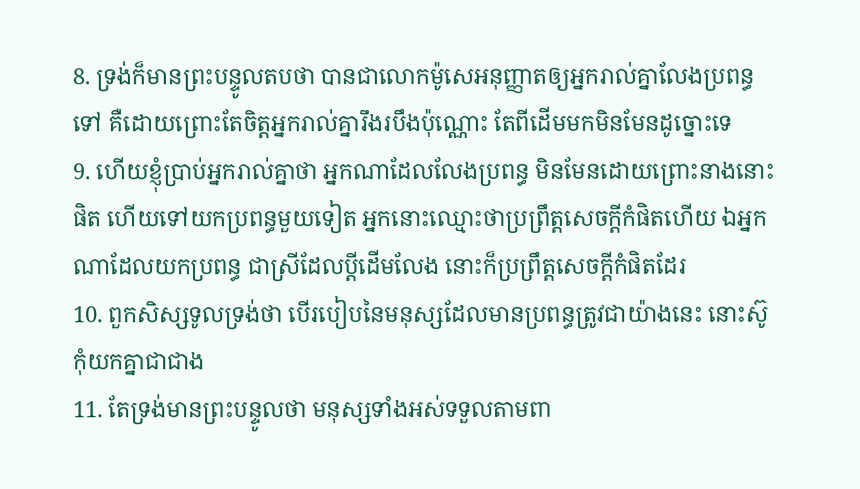8. ទ្រង់ក៏មានព្រះបន្ទូលតបថា បានជាលោកម៉ូសេអនុញ្ញាតឲ្យអ្នករាល់គ្នាលែងប្រពន្ធទៅ គឺដោយព្រោះតែចិត្តអ្នករាល់គ្នារឹងរបឹងប៉ុណ្ណោះ តែពីដើមមកមិនមែនដូច្នោះទេ
9. ហើយខ្ញុំប្រាប់អ្នករាល់គ្នាថា អ្នកណាដែលលែងប្រពន្ធ មិនមែនដោយព្រោះនាងនោះផិត ហើយទៅយកប្រពន្ធមួយទៀត អ្នកនោះឈ្មោះថាប្រព្រឹត្តសេចក្ដីកំផិតហើយ ឯអ្នកណាដែលយកប្រពន្ធ ជាស្រីដែលប្ដីដើមលែង នោះក៏ប្រព្រឹត្តសេចក្ដីកំផិតដែរ
10. ពួកសិស្សទូលទ្រង់ថា បើរបៀបនៃមនុស្សដែលមានប្រពន្ធត្រូវជាយ៉ាងនេះ នោះស៊ូកុំយកគ្នាជាជាង
11. តែទ្រង់មានព្រះបន្ទូលថា មនុស្សទាំងអស់ទទួលតាមពា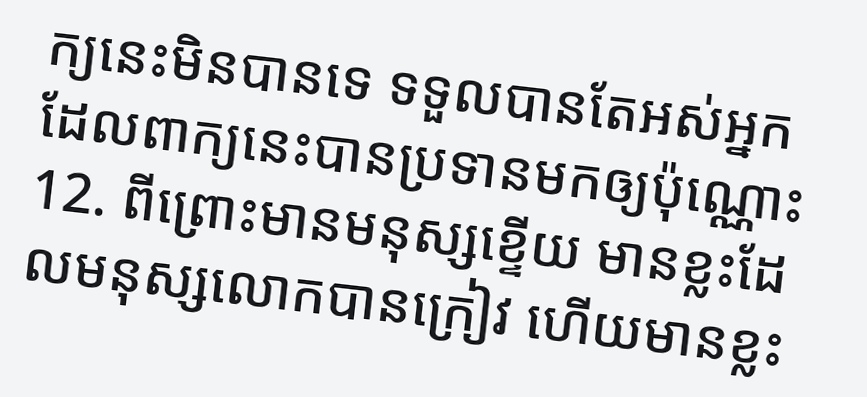ក្យនេះមិនបានទេ ទទួលបានតែអស់អ្នកដែលពាក្យនេះបានប្រទានមកឲ្យប៉ុណ្ណោះ
12. ពីព្រោះមានមនុស្សខ្ទើយ មានខ្លះដែលមនុស្សលោកបានក្រៀវ ហើយមានខ្លះ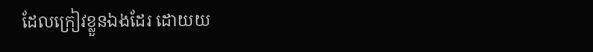ដែលក្រៀវខ្លួនឯងដែរ ដោយយ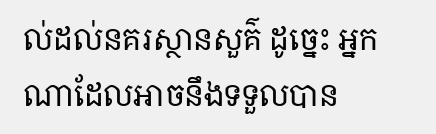ល់ដល់នគរស្ថានសួគ៌ ដូច្នេះ អ្នកណាដែលអាចនឹងទទួលបាន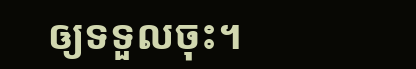ឲ្យទទួលចុះ។